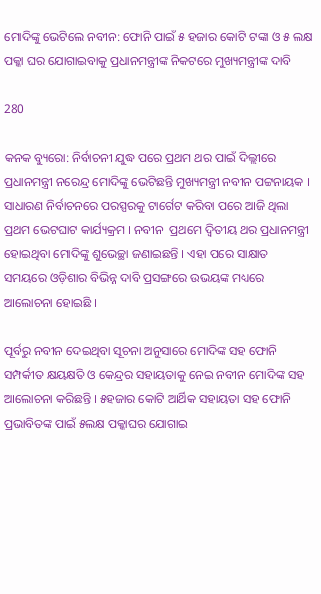ମୋଦିଙ୍କୁ ଭେଟିଲେ ନବୀନ: ଫୋନି ପାଇଁ ୫ ହଜାର କୋଟି ଟଙ୍କା ଓ ୫ ଲକ୍ଷ ପକ୍କା ଘର ଯୋଗାଇବାକୁ ପ୍ରଧାନମନ୍ତ୍ରୀଙ୍କ ନିକଟରେ ମୁଖ୍ୟମନ୍ତ୍ରୀଙ୍କ ଦାବି

280

କନକ ବ୍ୟୁରୋ: ନିର୍ବାଚନୀ ଯୁଦ୍ଧ ପରେ ପ୍ରଥମ ଥର ପାଇଁ ଦିଲ୍ଲୀରେ ପ୍ରଧାନମନ୍ତ୍ରୀ ନରେନ୍ଦ୍ର ମୋଦିଙ୍କୁ ଭେଟିଛନ୍ତି ମୁଖ୍ୟମନ୍ତ୍ରୀ ନବୀନ ପଟ୍ଟନାୟକ । ସାଧାରଣ ନିର୍ବାଚନରେ ପରସ୍ପରକୁ ଟାର୍ଗେଟ କରିବା ପରେ ଆଜି ଥିଲା ପ୍ରଥମ ଭେଟଘାଟ କାର୍ଯ୍ୟକ୍ରମ । ନବୀନ  ପ୍ରଥମେ ଦ୍ୱିତୀୟ ଥର ପ୍ରଧାନମନ୍ତ୍ରୀ ହୋଇଥିବା ମୋଦିଙ୍କୁ ଶୁଭେଚ୍ଛା ଜଣାଇଛନ୍ତି । ଏହା ପରେ ସାକ୍ଷାତ ସମୟରେ ଓଡ଼ିଶାର ବିଭିନ୍ନ ଦାବି ପ୍ରସଙ୍ଗରେ ଉଭୟଙ୍କ ମଧ୍ୟରେ ଆଲୋଚନା ହୋଇଛି ।

ପୂର୍ବରୁ ନବୀନ ଦେଇଥିବା ସୂଚନା ଅନୁସାରେ ମୋଦିଙ୍କ ସହ ଫୋନି ସମ୍ପର୍କୀତ କ୍ଷୟକ୍ଷତି ଓ କେନ୍ଦ୍ରର ସହାୟତାକୁ ନେଇ ନବୀନ ମୋଦିଙ୍କ ସହ ଆଲୋଚନା କରିଛନ୍ତି । ୫ହଜାର କୋଟି ଆର୍ଥିକ ସହାୟତା ସହ ଫୋନି ପ୍ରଭାବିତଙ୍କ ପାଇଁ ୫ଲକ୍ଷ ପକ୍କାଘର ଯୋଗାଇ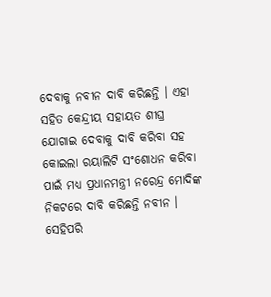ଦେବାକୁ ନବୀନ ଦାବି କରିଛନ୍ତି । ଏହା ସହିତ କେନ୍ଦ୍ରୀୟ ସହାୟତ ଶୀଘ୍ର ଯୋଗାଇ ଦେବାକୁ ଦାବି କରିବା ସହ କୋଇଲା ରୟାଲିଟି ସଂଶୋଧନ କରିବା ପାଇଁ ମଧ୍ୟ ପ୍ରଧାନମନ୍ତ୍ରୀ ନରେନ୍ଦ୍ର ମୋଦିଙ୍କ ନିକଟରେ ଦାବି କରିଛନ୍ତି ନବୀନ । ସେହିପରି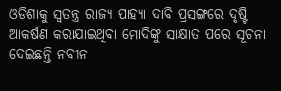ଓଡିଶାକୁ ସ୍ୱତନ୍ତ୍ର ରାଜ୍ୟ ପାହ୍ୟା ଦାବି ପ୍ରସଙ୍ଗରେ ଦୃଷ୍ଟି ଆକର୍ଷଣ କରାଯାଇଥିବା ମୋଦିଙ୍କୁ ସାକ୍ଷାତ ପରେ ସୂଚନା ଦେଇଛନ୍ତି ନବୀନ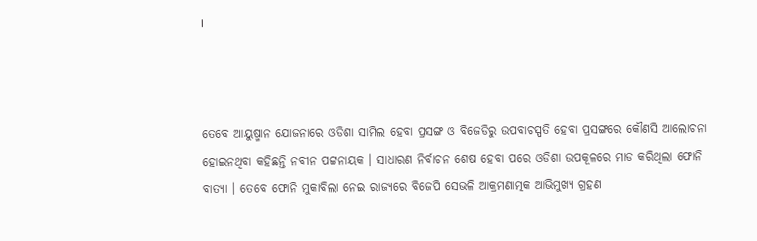।



ତେବେ ଆୟୁଷ୍ମାନ ଯୋଜନାରେ ଓଡିଶା ସାମିଲ ହେବା ପ୍ରସଙ୍ଗ ଓ ବିଜେଡିରୁ ଉପବାଚସ୍ପତି ହେବା ପ୍ରସଙ୍ଗରେ କୌଣସି ଆଲୋଚନା ହୋଇନଥିବା କହିଛନ୍ତି ନବୀନ ପଟ୍ଟନାୟକ । ସାଧାରଣ ନିର୍ବାଚନ ଶେଷ ହେବା ପରେ ଓଡିଶା ଉପକୂଳରେ ମାଡ କରିଥିଲା ଫୋନି ବାତ୍ୟା । ତେବେ ଫୋନି ମୁକାବିଲା ନେଇ ରାଜ୍ୟରେ ବିଜେପି ସେଭଳି ଆକ୍ରମଣାତ୍ମକ ଆଭିମୁଖ୍ୟ ଗ୍ରହଣ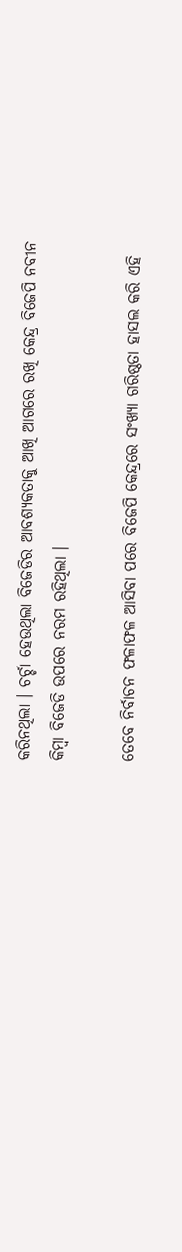କରିନଥିଲା । ଚର୍ଚ୍ଚା ହେଉଥିଲା ବିଜେଡିର ଆବଶ୍ୟକତାକୁ ଆଖି ଆଗରେ ରଖି କେନ୍ଦ୍ର ବିଜେପି ନବୀନ କିମ୍ବା ବିଜେଡି ଉପରେ ନରମ ରହିଥିଲା ।

ତେବେ ନିର୍ବାଚନ ଫଳାଫଳ ଆସିବା ପରେ ବିଜେପି କେନ୍ଦ୍ରରେ ସଂଖ୍ୟା ଗରିଷ୍ଠତା ହାସଲ କରି ଏହି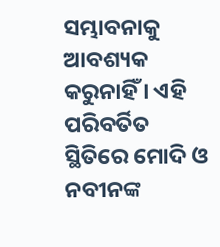ସମ୍ଭାବନାକୁ ଆବଶ୍ୟକ କରୁନାହିଁ । ଏହି ପରିବର୍ତିତ ସ୍ଥିତିରେ ମୋଦି ଓ ନବୀନଙ୍କ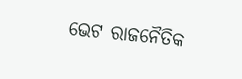ଭେଟ ରାଜନୈତିକ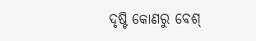ଦୃଷ୍ଟି କୋଣରୁ ବେଶ୍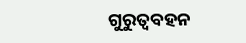ଗୁରୁତ୍ୱବହନ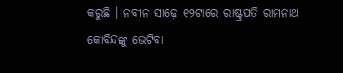କରୁଛି । ନବୀନ ସାଢ଼େ ୧୨ଟାରେ ରାଷ୍ଟ୍ରପତି ରାମନାଥ କୋବିନ୍ଦଙ୍କୁ ଭେଟିବା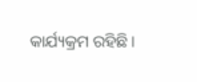କାର୍ଯ୍ୟକ୍ରମ ରହିଛି ।